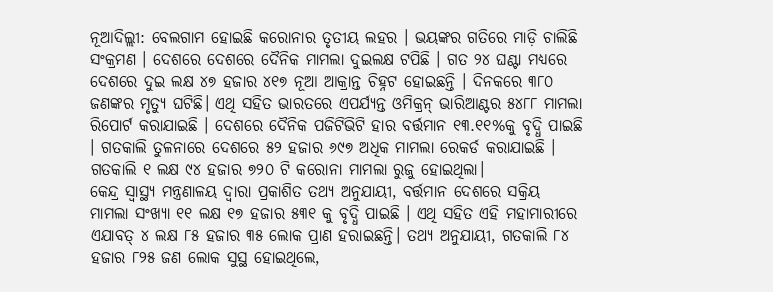ନୂଆଦିଲ୍ଲୀ: ବେଲଗାମ ହୋଇଛି କରୋନାର ତୃତୀୟ ଲହର । ଭୟଙ୍କର ଗତିରେ ମାଡ଼ି ଚାଲିଛି ସଂକ୍ରମଣ । ଦେଶରେ ଦେଶରେ ଦୈନିକ ମାମଲା ଦୁଇଲକ୍ଷ ଟପିଛି । ଗତ ୨୪ ଘଣ୍ଟା ମଧ୍ୟରେ ଦେଶରେ ଦୁଇ ଲକ୍ଷ ୪୭ ହଜାର ୪୧୭ ନୂଆ ଆକ୍ରାନ୍ତ ଚିହ୍ନଟ ହୋଇଛନ୍ତି । ଦିନକରେ ୩୮୦ ଜଣଙ୍କର ମୃତ୍ୟୁ ଘଟିଛି। ଏଥି ସହିତ ଭାରତରେ ଏପର୍ଯ୍ୟନ୍ତ ଓମିକ୍ରନ୍ ଭାରିଆଣ୍ଟର ୫୪୮୮ ମାମଲା ରିପୋର୍ଟ କରାଯାଇଛି । ଦେଶରେ ଦୈନିକ ପଜିଟିଭିଟି ହାର ବର୍ତ୍ତମାନ ୧୩.୧୧%କୁ ବୃଦ୍ଧି ପାଇଛି । ଗତକାଲି ତୁଳନାରେ ଦେଶରେ ୫୨ ହଜାର ୬୯୭ ଅଧିକ ମାମଲା ରେକର୍ଡ କରାଯାଇଛି । ଗତକାଲି ୧ ଲକ୍ଷ ୯୪ ହଜାର ୭୨୦ ଟି କରୋନା ମାମଲା ରୁଜୁ ହୋଇଥିଲା।
କେନ୍ଦ୍ର ସ୍ୱାସ୍ଥ୍ୟ ମନ୍ତ୍ରଣାଳୟ ଦ୍ୱାରା ପ୍ରକାଶିତ ତଥ୍ୟ ଅନୁଯାୟୀ, ବର୍ତ୍ତମାନ ଦେଶରେ ସକ୍ରିୟ ମାମଲା ସଂଖ୍ୟା ୧୧ ଲକ୍ଷ ୧୭ ହଜାର ୫୩୧ କୁ ବୃଦ୍ଧି ପାଇଛି । ଏଥି ସହିତ ଏହି ମହାମାରୀରେ ଏଯାବତ୍ ୪ ଲକ୍ଷ ୮୫ ହଜାର ୩୫ ଲୋକ ପ୍ରାଣ ହରାଇଛନ୍ତି। ତଥ୍ୟ ଅନୁଯାୟୀ, ଗତକାଲି ୮୪ ହଜାର ୮୨୫ ଜଣ ଲୋକ ସୁସ୍ଥ ହୋଇଥିଲେ,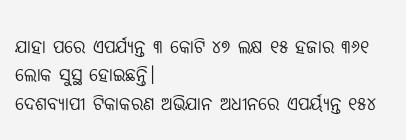ଯାହା ପରେ ଏପର୍ଯ୍ୟନ୍ତ ୩ କୋଟି ୪୭ ଲକ୍ଷ ୧୫ ହଜାର ୩୬୧ ଲୋକ ସୁସ୍ଥ ହୋଇଛନ୍ତି।
ଦେଶବ୍ୟାପୀ ଟିକାକରଣ ଅଭିଯାନ ଅଧୀନରେ ଏପର୍ୟ୍ୟନ୍ତ ୧୫୪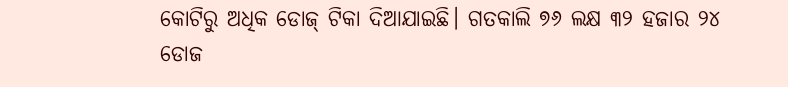କୋଟିରୁ ଅଧିକ ଡୋଜ୍ ଟିକା ଦିଆଯାଇଛି। ଗତକାଲି ୭୬ ଲକ୍ଷ ୩୨ ହଜାର ୨୪ ଡୋଜ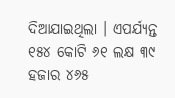ଦିଆଯାଇଥିଲା । ଏପର୍ଯ୍ୟନ୍ତ ୧୫୪ କୋଟି ୬୧ ଲକ୍ଷ ୩୯ ହଜାର ୪୬୫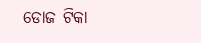ଡୋଜ ଟିକା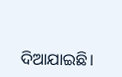ଦିଆଯାଇଛି।